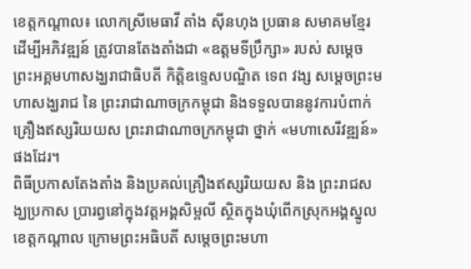ខេត្តកណ្តាល៖ លោកស្រីមេធាវី តាំង ស៊ីនហុង ប្រធាន សមាគមខ្មែរដើម្បីអភិវឌ្ឍន៍ ត្រូវបានតែងតាំងជា «ឧត្តមទីប្រឹក្សា» របស់ សម្តេចព្រះអគ្គមហាសង្ឃរាជាធិបតី កិត្តិឧទ្ទេសបណ្ឌិត ទេព វង្ស សម្តេចព្រះមហាសង្ឃរាជ នៃ ព្រះរាជាណាចក្រកម្ពុជា និងទទួលបាននូវការបំពាក់គ្រឿងឥស្សរិយយស ព្រះរាជាណាចក្រកម្ពុជា ថ្នាក់ «មហាសេរីវឌ្ឍន៍»ផងដែរ។
ពិធីប្រកាសតែងតាំង និងប្រគល់គ្រឿងឥស្សរិយយស និង ព្រះរាជសង្ឃប្រកាស ប្រារព្វនៅក្នុងវត្តអង្គសិម្ពលី ស្ថិតក្នុងឃុំពើកស្រុកអង្គស្នូល ខេត្តកណ្តាល ក្រោមព្រះអធិបតី សម្តេចព្រះមហា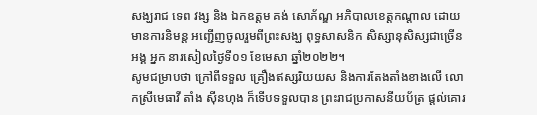សង្ឃរាជ ទេព វង្ស និង ឯកឧត្តម គង់ សោភ័ណ្ឌ អភិបាលខេត្តកណ្តាល ដោយមានការនិមន្ត អញ្ជើញចូលរួមពីព្រះសង្ឃ ពុទ្ធសាសនិក សិស្សានុសិស្សជាច្រើនអង្គ អ្នក នារសៀលថ្ងៃទី០១ ខែមេសា ឆ្នាំ២០២២។
សូមជម្រាបថា ក្រៅពីទទួល គ្រឿងឥស្សរិយយស និងការតែងតាំងខាងលើ លោកស្រីមេធាវី តាំង ស៊ីនហុង ក៏ទើបទទួលបាន ព្រះរាជប្រកាសនីយប័ត្រ ផ្តល់គោរ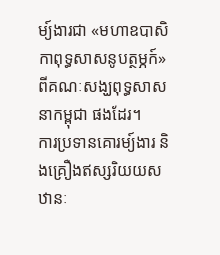ម្យ៍ងារជា «មហាឧបាសិកាពុទ្ធសាសនូបត្ថម្ភក៍» ពីគណៈសង្ឃពុទ្ធសាសនាកម្ពុជា ផងដែរ។
ការប្រទានគោរម្យ៍ងារ និងគ្រឿងឥស្សរិយយស ឋានៈ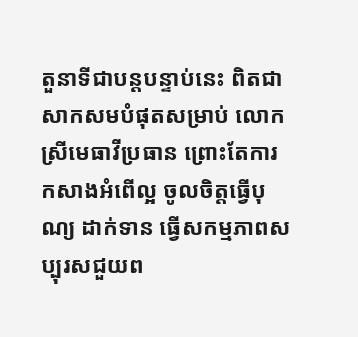តួនាទីជាបន្តបន្ទាប់នេះ ពិតជាសាកសមបំផុតសម្រាប់ លោកស្រីមេធាវីប្រធាន ព្រោះតែការកសាងអំពើល្អ ចូលចិត្តធ្វើបុណ្យ ដាក់ទាន ធ្វើសកម្មភាពសប្បុរសជួយព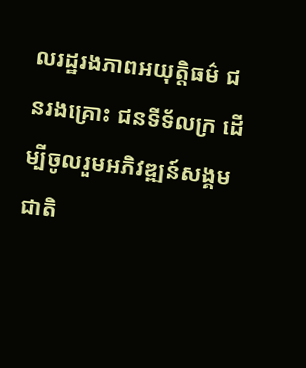លរដ្ឋរងភាពអយុត្តិធម៌ ជនរងគ្រោះ ជនទីទ័លក្រ ដើម្បីចូលរួមអភិវឌ្ឍន៍សង្គមជាតិ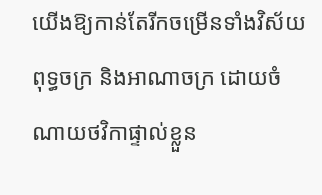យើងឱ្យកាន់តែរីកចម្រើនទាំងវិស័យ ពុទ្ធចក្រ និងអាណាចក្រ ដោយចំណាយថវិកាផ្ទាល់ខ្លួន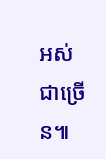អស់ជាច្រើន៕